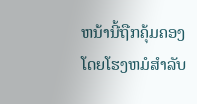ຫນ້ານີ້ຖືກຄຸ້ມຄອງໂດຍໂຮງຫມໍສໍາລັບ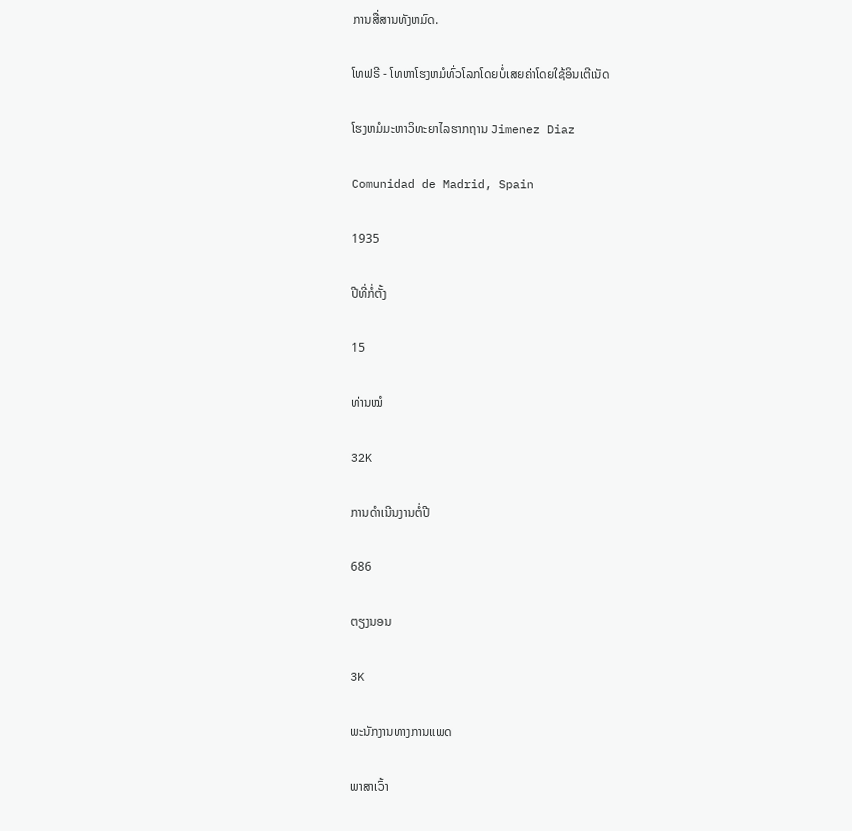ການສື່ສານທັງຫມົດ.

ໂທຟຣີ - ໂທຫາໂຮງຫມໍທົ່ວໂລກໂດຍບໍ່ເສຍຄ່າໂດຍໃຊ້ອິນເຕີເນັດ

ໂຮງຫມໍມະຫາວິທະຍາໄລຮາກຖານ Jimenez Diaz

Comunidad de Madrid, Spain

1935

ປີທີ່ກໍ່ຕັ້ງ

15

ທ່ານໝໍ

32K

ການດໍາເນີນງານຕໍ່ປີ

686

ຕຽງນອນ

3K

ພະນັກງານທາງການແພດ

ພາສາເວົ້າ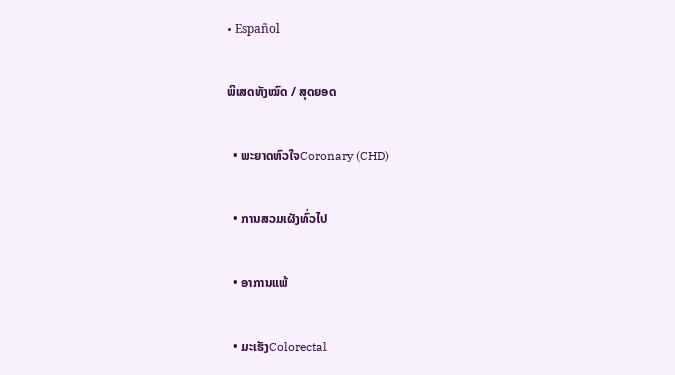• Español

ພິເສດທັງໝົດ / ສຸດຍອດ

  • ພະຍາດຫົວໃຈCoronary (CHD)

  • ການສວມເຜັງທົ່ວໄປ

  • ອາການແພ້

  • ມະເຮັງColorectal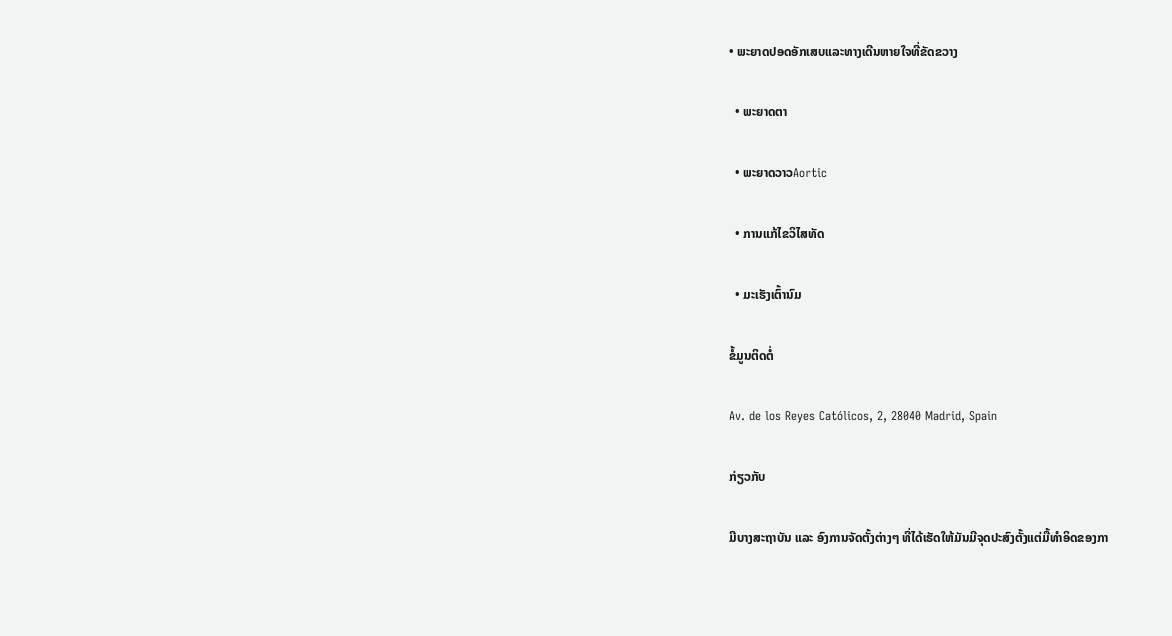• ພະຍາດປອດອັກເສບແລະທາງເດີນຫາຍໃຈທີ່ຂັດຂວາງ

  • ພະຍາດຕາ

  • ພະຍາດວາວAortic

  • ການແກ້ໄຂວິໄສທັດ

  • ມະເຮັງເຕົ້ານົມ

ຂໍ້ມູນຕິດຕໍ່

Av. de los Reyes Católicos, 2, 28040 Madrid, Spain

ກ່ຽວກັບ

ມີບາງສະຖາບັນ ແລະ ອົງການຈັດຕັ້ງຕ່າງໆ ທີ່ໄດ້ເຮັດໃຫ້ມັນມີຈຸດປະສົງຕັ້ງແຕ່ມື້ທໍາອິດຂອງກາ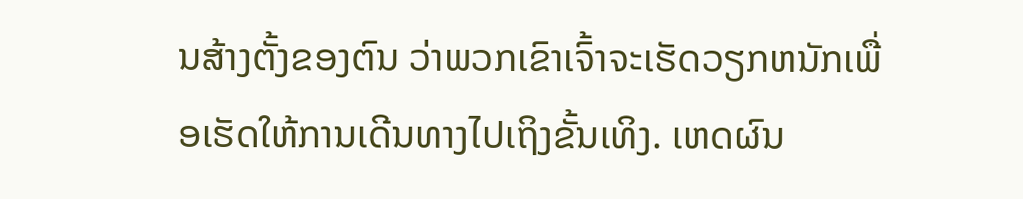ນສ້າງຕັ້ງຂອງຕົນ ວ່າພວກເຂົາເຈົ້າຈະເຮັດວຽກຫນັກເພື່ອເຮັດໃຫ້ການເດີນທາງໄປເຖິງຂັ້ນເທິງ. ເຫດຜົນ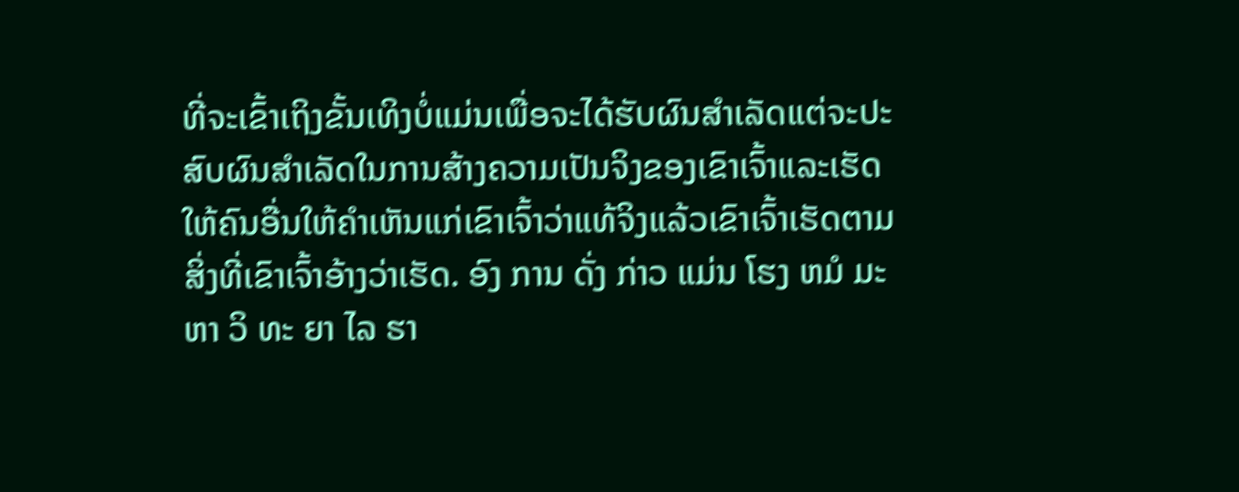ທີ່ຈະເຂົ້າເຖິງຂັ້ນເທິງບໍ່ແມ່ນເພື່ອຈະໄດ້ຮັບຜົນສໍາເລັດແຕ່ຈະປະສົບຜົນສໍາເລັດໃນການສ້າງຄວາມເປັນຈິງຂອງເຂົາເຈົ້າແລະເຮັດໃຫ້ຄົນອື່ນໃຫ້ຄໍາເຫັນແກ່ເຂົາເຈົ້າວ່າແທ້ຈິງແລ້ວເຂົາເຈົ້າເຮັດຕາມສິ່ງທີ່ເຂົາເຈົ້າອ້າງວ່າເຮັດ. ອົງ ການ ດັ່ງ ກ່າວ ແມ່ນ ໂຮງ ຫມໍ ມະ ຫາ ວິ ທະ ຍາ ໄລ ຮາ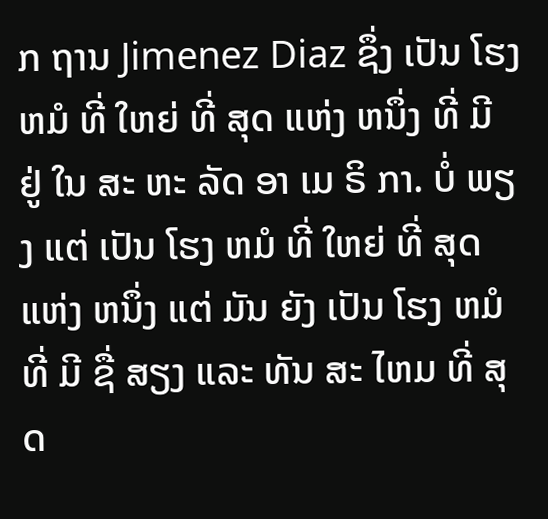ກ ຖານ Jimenez Diaz ຊຶ່ງ ເປັນ ໂຮງ ຫມໍ ທີ່ ໃຫຍ່ ທີ່ ສຸດ ແຫ່ງ ຫນຶ່ງ ທີ່ ມີ ຢູ່ ໃນ ສະ ຫະ ລັດ ອາ ເມ ຣິ ກາ. ບໍ່ ພຽງ ແຕ່ ເປັນ ໂຮງ ຫມໍ ທີ່ ໃຫຍ່ ທີ່ ສຸດ ແຫ່ງ ຫນຶ່ງ ແຕ່ ມັນ ຍັງ ເປັນ ໂຮງ ຫມໍ ທີ່ ມີ ຊື່ ສຽງ ແລະ ທັນ ສະ ໄຫມ ທີ່ ສຸດ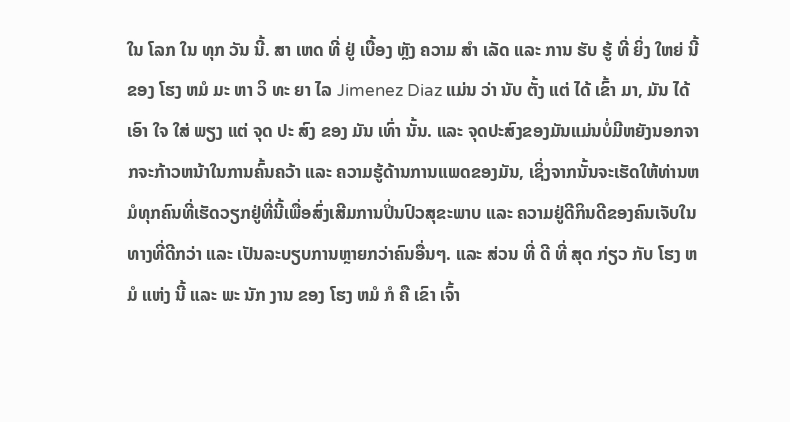ໃນ ໂລກ ໃນ ທຸກ ວັນ ນີ້. ສາ ເຫດ ທີ່ ຢູ່ ເບື້ອງ ຫຼັງ ຄວາມ ສໍາ ເລັດ ແລະ ການ ຮັບ ຮູ້ ທີ່ ຍິ່ງ ໃຫຍ່ ນີ້ ຂອງ ໂຮງ ຫມໍ ມະ ຫາ ວິ ທະ ຍາ ໄລ Jimenez Diaz ແມ່ນ ວ່າ ນັບ ຕັ້ງ ແຕ່ ໄດ້ ເຂົ້າ ມາ, ມັນ ໄດ້ ເອົາ ໃຈ ໃສ່ ພຽງ ແຕ່ ຈຸດ ປະ ສົງ ຂອງ ມັນ ເທົ່າ ນັ້ນ. ແລະ ຈຸດປະສົງຂອງມັນແມ່ນບໍ່ມີຫຍັງນອກຈາກຈະກ້າວຫນ້າໃນການຄົ້ນຄວ້າ ແລະ ຄວາມຮູ້ດ້ານການແພດຂອງມັນ, ເຊິ່ງຈາກນັ້ນຈະເຮັດໃຫ້ທ່ານຫມໍທຸກຄົນທີ່ເຮັດວຽກຢູ່ທີ່ນີ້ເພື່ອສົ່ງເສີມການປິ່ນປົວສຸຂະພາບ ແລະ ຄວາມຢູ່ດີກິນດີຂອງຄົນເຈັບໃນທາງທີ່ດີກວ່າ ແລະ ເປັນລະບຽບການຫຼາຍກວ່າຄົນອື່ນໆ. ແລະ ສ່ວນ ທີ່ ດີ ທີ່ ສຸດ ກ່ຽວ ກັບ ໂຮງ ຫມໍ ແຫ່ງ ນີ້ ແລະ ພະ ນັກ ງານ ຂອງ ໂຮງ ຫມໍ ກໍ ຄື ເຂົາ ເຈົ້າ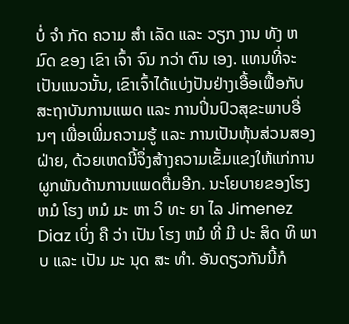ບໍ່ ຈໍາ ກັດ ຄວາມ ສໍາ ເລັດ ແລະ ວຽກ ງານ ທັງ ຫມົດ ຂອງ ເຂົາ ເຈົ້າ ຈົນ ກວ່າ ຕົນ ເອງ. ແທນທີ່ຈະເປັນແນວນັ້ນ, ເຂົາເຈົ້າໄດ້ແບ່ງປັນຢ່າງເອື້ອເຟື້ອກັບສະຖາບັນການແພດ ແລະ ການປິ່ນປົວສຸຂະພາບອື່ນໆ ເພື່ອເພີ່ມຄວາມຮູ້ ແລະ ການເປັນຫຸ້ນສ່ວນສອງຝ່າຍ, ດ້ວຍເຫດນີ້ຈຶ່ງສ້າງຄວາມເຂັ້ມແຂງໃຫ້ແກ່ການຜູກພັນດ້ານການແພດຕື່ມອີກ. ນະໂຍບາຍຂອງໂຮງຫມໍ ໂຮງ ຫມໍ ມະ ຫາ ວິ ທະ ຍາ ໄລ Jimenez Diaz ເບິ່ງ ຄື ວ່າ ເປັນ ໂຮງ ຫມໍ ທີ່ ມີ ປະ ສິດ ທິ ພາບ ແລະ ເປັນ ມະ ນຸດ ສະ ທໍາ. ອັນດຽວກັນນີ້ກໍ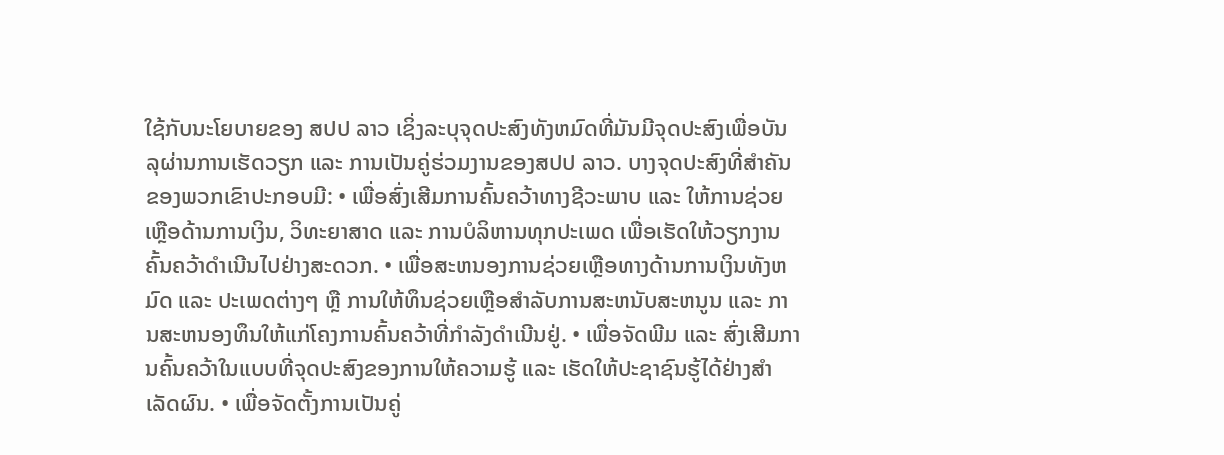ໃຊ້ກັບນະໂຍບາຍຂອງ ສປປ ລາວ ເຊິ່ງລະບຸຈຸດປະສົງທັງຫມົດທີ່ມັນມີຈຸດປະສົງເພື່ອບັນລຸຜ່ານການເຮັດວຽກ ແລະ ການເປັນຄູ່ຮ່ວມງານຂອງສປປ ລາວ. ບາງຈຸດປະສົງທີ່ສໍາຄັນຂອງພວກເຂົາປະກອບມີ: • ເພື່ອສົ່ງເສີມການຄົ້ນຄວ້າທາງຊີວະພາບ ແລະ ໃຫ້ການຊ່ວຍເຫຼືອດ້ານການເງິນ, ວິທະຍາສາດ ແລະ ການບໍລິຫານທຸກປະເພດ ເພື່ອເຮັດໃຫ້ວຽກງານຄົ້ນຄວ້າດໍາເນີນໄປຢ່າງສະດວກ. • ເພື່ອສະຫນອງການຊ່ວຍເຫຼືອທາງດ້ານການເງິນທັງຫມົດ ແລະ ປະເພດຕ່າງໆ ຫຼື ການໃຫ້ທຶນຊ່ວຍເຫຼືອສໍາລັບການສະຫນັບສະຫນູນ ແລະ ການສະຫນອງທຶນໃຫ້ແກ່ໂຄງການຄົ້ນຄວ້າທີ່ກໍາລັງດໍາເນີນຢູ່. • ເພື່ອຈັດພີມ ແລະ ສົ່ງເສີມການຄົ້ນຄວ້າໃນແບບທີ່ຈຸດປະສົງຂອງການໃຫ້ຄວາມຮູ້ ແລະ ເຮັດໃຫ້ປະຊາຊົນຮູ້ໄດ້ຢ່າງສໍາເລັດຜົນ. • ເພື່ອຈັດຕັ້ງການເປັນຄູ່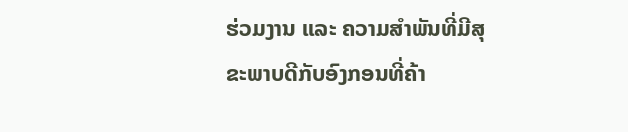ຮ່ວມງານ ແລະ ຄວາມສໍາພັນທີ່ມີສຸຂະພາບດີກັບອົງກອນທີ່ຄ້າ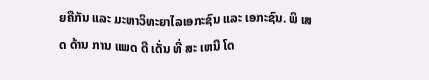ຍຄືກັນ ແລະ ມະຫາວິທະຍາໄລເອກະຊົນ ແລະ ເອກະຊົນ. ພິ ເສດ ດ້ານ ການ ແພດ ດີ ເດັ່ນ ທີ່ ສະ ເຫນີ ໂດ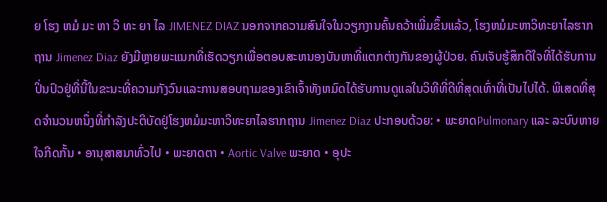ຍ ໂຮງ ຫມໍ ມະ ຫາ ວິ ທະ ຍາ ໄລ JIMENEZ DIAZ ນອກຈາກຄວາມສົນໃຈໃນວຽກງານຄົ້ນຄວ້າເພີ່ມຂຶ້ນແລ້ວ, ໂຮງຫມໍມະຫາວິທະຍາໄລຮາກຖານ Jimenez Diaz ຍັງມີຫຼາຍພະແນກທີ່ເຮັດວຽກເພື່ອຕອບສະຫນອງບັນຫາທີ່ແຕກຕ່າງກັນຂອງຜູ້ປ່ວຍ. ຄົນເຈັບຮູ້ສຶກດີໃຈທີ່ໄດ້ຮັບການປິ່ນປົວຢູ່ທີ່ນີ້ໃນຂະນະທີ່ຄວາມກັງວົນແລະການສອບຖາມຂອງເຂົາເຈົ້າທັງຫມົດໄດ້ຮັບການດູແລໃນວິທີທີ່ດີທີ່ສຸດເທົ່າທີ່ເປັນໄປໄດ້. ພິເສດທີ່ສຸດຈໍານວນຫນຶ່ງທີ່ກໍາລັງປະຕິບັດຢູ່ໂຮງຫມໍມະຫາວິທະຍາໄລຮາກຖານ Jimenez Diaz ປະກອບດ້ວຍ: • ພະຍາດPulmonary ແລະ ລະບົບຫາຍໃຈກີດກັ້ນ • ອານຸສາສນາທົ່ວໄປ • ພະຍາດຕາ • Aortic Valve ພະຍາດ • ອຸປະ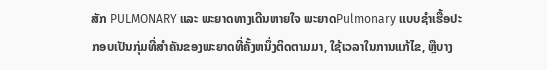ສັກ PULMONARY ແລະ ພະຍາດທາງເດີນຫາຍໃຈ ພະຍາດPulmonary ແບບຊໍາເຮື້ອປະກອບເປັນກຸ່ມທີ່ສໍາຄັນຂອງພະຍາດທີ່ຄັ້ງຫນຶ່ງຕິດຕາມມາ, ໃຊ້ເວລາໃນການແກ້ໄຂ, ຫຼືບາງ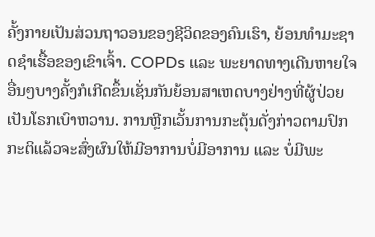ຄັ້ງກາຍເປັນສ່ວນຖາວອນຂອງຊີວິດຂອງຄົນເຮົາ, ຍ້ອນທໍາມະຊາດຊໍາເຮື້ອຂອງເຂົາເຈົ້າ. COPDs ແລະ ພະຍາດທາງເດີນຫາຍໃຈອື່ນໆບາງຄັ້ງກໍເກີດຂຶ້ນເຊັ່ນກັນຍ້ອນສາເຫດບາງຢ່າງທີ່ຜູ້ປ່ວຍເປັນໂຣກເບົາຫວານ. ການຫຼີກເວັ້ນການກະຕຸ້ນດັ່ງກ່າວຕາມປົກກະຕິແລ້ວຈະສົ່ງຜົນໃຫ້ມີອາການບໍ່ມີອາການ ແລະ ບໍ່ມີພະ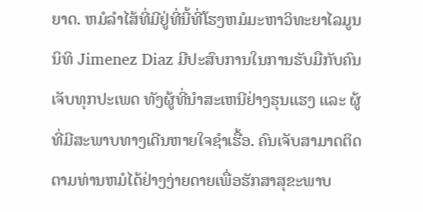ຍາດ. ຫມໍລໍາໄສ້ທີ່ມີຢູ່ທີ່ນີ້ທີ່ໂຮງຫມໍມະຫາວິທະຍາໄລມູນນິທິ Jimenez Diaz ມີປະສົບການໃນການຮັບມືກັບຄົນເຈັບທຸກປະເພດ ທັງຜູ້ທີ່ນໍາສະເຫນີຢ່າງຮຸນແຮງ ແລະ ຜູ້ທີ່ມີສະພາບທາງເດີນຫາຍໃຈຊໍາເຮື້ອ. ຄົນເຈັບສາມາດຕິດຕາມທ່ານຫມໍໄດ້ຢ່າງງ່າຍດາຍເພື່ອຮັກສາສຸຂະພາບ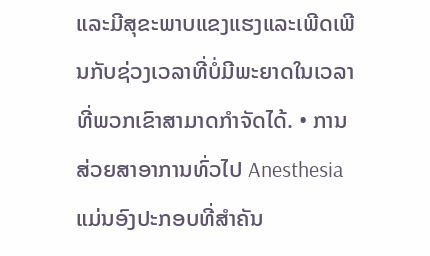ແລະມີສຸຂະພາບແຂງແຮງແລະເພີດເພີນກັບຊ່ວງເວລາທີ່ບໍ່ມີພະຍາດໃນເວລາທີ່ພວກເຂົາສາມາດກໍາຈັດໄດ້. • ການສ່ວຍສາອາການທົ່ວໄປ Anesthesia ແມ່ນອົງປະກອບທີ່ສໍາຄັນ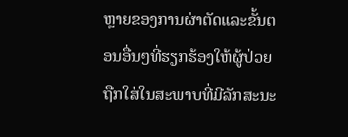ຫຼາຍຂອງການຜ່າຕັດແລະຂັ້ນຕອນອື່ນໆທີ່ຮຽກຮ້ອງໃຫ້ຜູ້ປ່ວຍຖືກໃສ່ໃນສະພາບທີ່ມີລັກສະນະ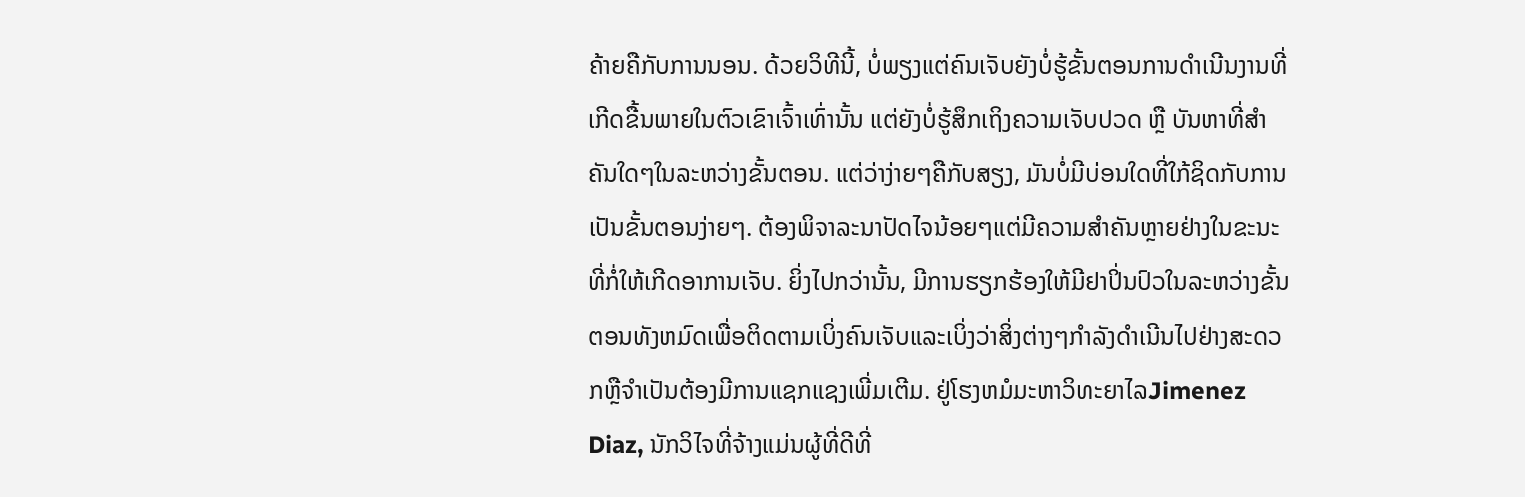ຄ້າຍຄືກັບການນອນ. ດ້ວຍວິທີນີ້, ບໍ່ພຽງແຕ່ຄົນເຈັບຍັງບໍ່ຮູ້ຂັ້ນຕອນການດໍາເນີນງານທີ່ເກີດຂື້ນພາຍໃນຕົວເຂົາເຈົ້າເທົ່ານັ້ນ ແຕ່ຍັງບໍ່ຮູ້ສຶກເຖິງຄວາມເຈັບປວດ ຫຼື ບັນຫາທີ່ສໍາຄັນໃດໆໃນລະຫວ່າງຂັ້ນຕອນ. ແຕ່ວ່າງ່າຍໆຄືກັບສຽງ, ມັນບໍ່ມີບ່ອນໃດທີ່ໃກ້ຊິດກັບການເປັນຂັ້ນຕອນງ່າຍໆ. ຕ້ອງພິຈາລະນາປັດໄຈນ້ອຍໆແຕ່ມີຄວາມສໍາຄັນຫຼາຍຢ່າງໃນຂະນະທີ່ກໍ່ໃຫ້ເກີດອາການເຈັບ. ຍິ່ງໄປກວ່ານັ້ນ, ມີການຮຽກຮ້ອງໃຫ້ມີຢາປິ່ນປົວໃນລະຫວ່າງຂັ້ນຕອນທັງຫມົດເພື່ອຕິດຕາມເບິ່ງຄົນເຈັບແລະເບິ່ງວ່າສິ່ງຕ່າງໆກໍາລັງດໍາເນີນໄປຢ່າງສະດວກຫຼືຈໍາເປັນຕ້ອງມີການແຊກແຊງເພີ່ມເຕີມ. ຢູ່ໂຮງຫມໍມະຫາວິທະຍາໄລJimenez Diaz, ນັກວິໄຈທີ່ຈ້າງແມ່ນຜູ້ທີ່ດີທີ່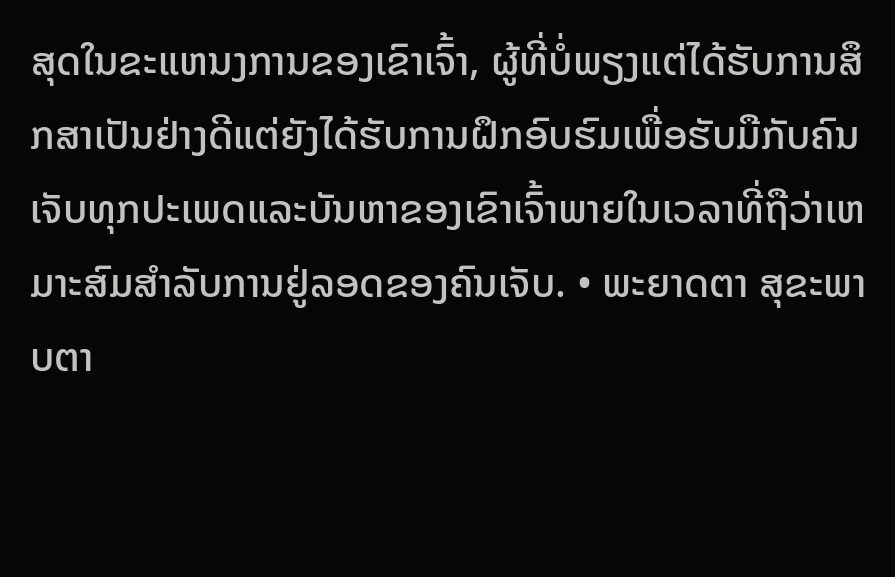ສຸດໃນຂະແຫນງການຂອງເຂົາເຈົ້າ, ຜູ້ທີ່ບໍ່ພຽງແຕ່ໄດ້ຮັບການສຶກສາເປັນຢ່າງດີແຕ່ຍັງໄດ້ຮັບການຝຶກອົບຮົມເພື່ອຮັບມືກັບຄົນເຈັບທຸກປະເພດແລະບັນຫາຂອງເຂົາເຈົ້າພາຍໃນເວລາທີ່ຖືວ່າເຫມາະສົມສໍາລັບການຢູ່ລອດຂອງຄົນເຈັບ. • ພະຍາດຕາ ສຸຂະພາບຕາ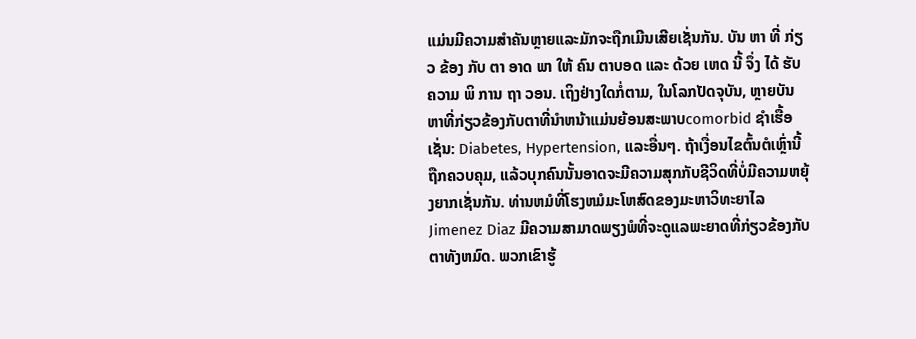ແມ່ນມີຄວາມສໍາຄັນຫຼາຍແລະມັກຈະຖືກເມີນເສີຍເຊັ່ນກັນ. ບັນ ຫາ ທີ່ ກ່ຽວ ຂ້ອງ ກັບ ຕາ ອາດ ພາ ໃຫ້ ຄົນ ຕາບອດ ແລະ ດ້ວຍ ເຫດ ນີ້ ຈຶ່ງ ໄດ້ ຮັບ ຄວາມ ພິ ການ ຖາ ວອນ. ເຖິງຢ່າງໃດກໍ່ຕາມ, ໃນໂລກປັດຈຸບັນ, ຫຼາຍບັນຫາທີ່ກ່ຽວຂ້ອງກັບຕາທີ່ນໍາຫນ້າແມ່ນຍ້ອນສະພາບcomorbid ຊໍາເຮື້ອເຊັ່ນ: Diabetes, Hypertension, ແລະອື່ນໆ. ຖ້າເງື່ອນໄຂຕົ້ນຕໍເຫຼົ່ານີ້ຖືກຄວບຄຸມ, ແລ້ວບຸກຄົນນັ້ນອາດຈະມີຄວາມສຸກກັບຊີວິດທີ່ບໍ່ມີຄວາມຫຍຸ້ງຍາກເຊັ່ນກັນ. ທ່ານຫມໍທີ່ໂຮງຫມໍມະໂຫສົດຂອງມະຫາວິທະຍາໄລ Jimenez Diaz ມີຄວາມສາມາດພຽງພໍທີ່ຈະດູແລພະຍາດທີ່ກ່ຽວຂ້ອງກັບຕາທັງຫມົດ. ພວກເຂົາຮູ້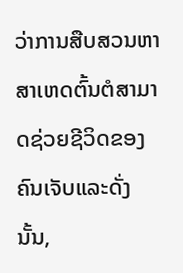ວ່າການສືບສວນຫາສາເຫດຕົ້ນຕໍສາມາດຊ່ວຍຊີວິດຂອງຄົນເຈັບແລະດັ່ງນັ້ນ,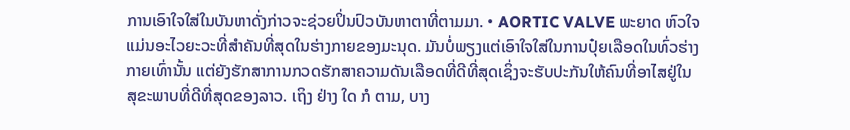ການເອົາໃຈໃສ່ໃນບັນຫາດັ່ງກ່າວຈະຊ່ວຍປິ່ນປົວບັນຫາຕາທີ່ຕາມມາ. • AORTIC VALVE ພະຍາດ ຫົວໃຈແມ່ນອະໄວຍະວະທີ່ສໍາຄັນທີ່ສຸດໃນຮ່າງກາຍຂອງມະນຸດ. ມັນບໍ່ພຽງແຕ່ເອົາໃຈໃສ່ໃນການປຸ໋ຍເລືອດໃນທົ່ວຮ່າງກາຍເທົ່ານັ້ນ ແຕ່ຍັງຮັກສາການກວດຮັກສາຄວາມດັນເລືອດທີ່ດີທີ່ສຸດເຊິ່ງຈະຮັບປະກັນໃຫ້ຄົນທີ່ອາໄສຢູ່ໃນສຸຂະພາບທີ່ດີທີ່ສຸດຂອງລາວ. ເຖິງ ຢ່າງ ໃດ ກໍ ຕາມ, ບາງ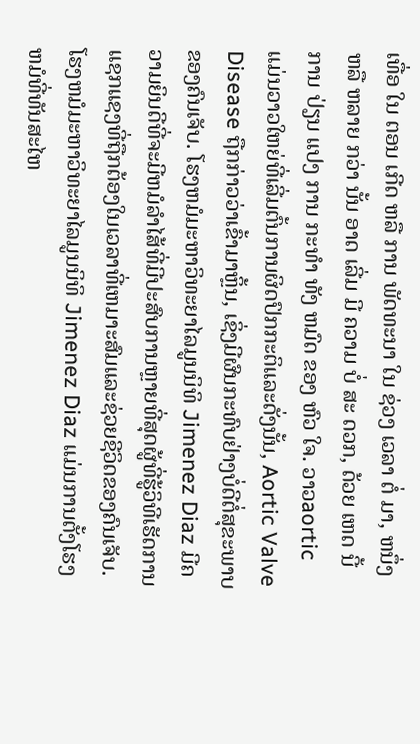ເທື່ອ ໃນ ຕອນ ເກີດ ຫລື ການ ພັດທະນາ ໃນ ຊ່ວງ ເວລາ ຕໍ່ ມາ, ຫນຶ່ງ ຫລື ຫລາຍ ກວ່າ ນັ້ນ ອາດ ເລີ່ມ ມີ ຄວາມ ບໍ່ ສະ ດວກ, ດ້ວຍ ເຫດ ນີ້ ການ ປ່ຽນ ແປງ ການ ກະທໍາ ທັງ ຫມົດ ຂອງ ຫົວ ໃຈ. ວາວaortic ແມ່ນວາວໃຫຍ່ທີ່ເລີ່ມຕົ້ນການຜິດປົກກະຕິແລະດັ່ງນັ້ນ, Aortic Valve Disease ຖືກກ່າວວ່າເຂົ້າມາຫຼິ້ນ, ເຊິ່ງມີຜົນກະທົບຢ່າງບໍ່ດີຕໍ່ສຸຂະພາບຂອງຄົນເຈັບ. ໂຮງຫມໍມະຫາວິທະຍາໄລມູນນິທິ Jimenez Diaz ມີຄວາມຍິນດີທີ່ຈະມີຫມໍລໍາໄສ້ທີ່ມີປະສົບການຫຼາຍທີ່ສຸດຜູ້ທີ່ຮູ້ວິທີເຮັດການແຊກແຊງທີ່ຖືກຕ້ອງໃນເວລາທີ່ເຫມາະສົມແລະຊ່ວຍຊີວິດຂອງຄົນເຈັບ. ໂຮງຫມໍມະຫາວິທະຍາໄລມູນນິທິ Jimenez Diaz ແມ່ນການຕັ້ງໂຮງຫມໍທີ່ທັນສະໄຫ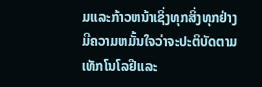ມແລະກ້າວຫນ້າເຊິ່ງທຸກສິ່ງທຸກຢ່າງມີຄວາມຫມັ້ນໃຈວ່າຈະປະຕິບັດຕາມເທັກໂນໂລຢີແລະ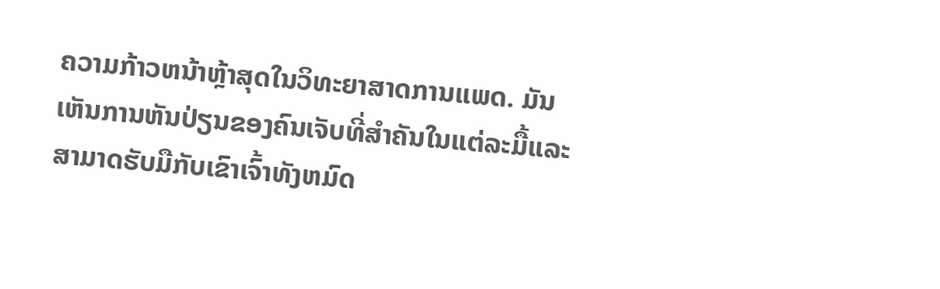ຄວາມກ້າວຫນ້າຫຼ້າສຸດໃນວິທະຍາສາດການແພດ. ມັນເຫັນການຫັນປ່ຽນຂອງຄົນເຈັບທີ່ສໍາຄັນໃນແຕ່ລະມື້ແລະສາມາດຮັບມືກັບເຂົາເຈົ້າທັງຫມົດ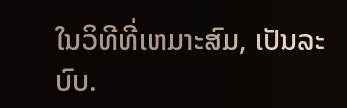ໃນວິທີທີ່ເຫມາະສົມ, ເປັນລະບົບ.